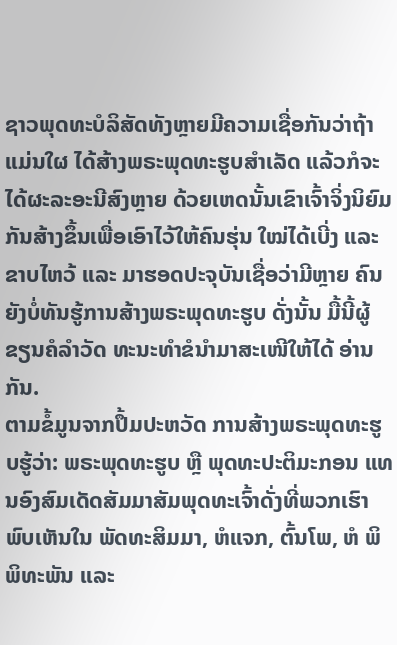ຊາວພຸດທະບໍລິສັດທັງຫຼາຍມີຄວາມເຊື່ອກັນວ່າຖ້າແມ່ນໃຜ ໄດ້ສ້າງພຣະພຸດທະຮູບສຳເລັດ ແລ້ວກໍຈະໄດ້ຜະລະອະນີສົງຫຼາຍ ດ້ວຍເຫດນັ້ນເຂົາເຈົ້າຈິ່ງນິຍົມກັນສ້າງຂຶ້ນເພື່ອເອົາໄວ້ໃຫ້ຄົນຮຸ່ນ ໃໝ່ໄດ້ເບີ່ງ ແລະຂາບໄຫວ້ ແລະ ມາຮອດປະຈຸບັນເຊື່ອວ່າມີຫຼາຍ ຄົນຍັງບໍ່ທັນຮູ້ການສ້າງພຣະພຸດທະຮູບ ດັ່ງນັ້ນ ມື້ນີ້ຜູ້ຂຽນຄໍລຳວັດ ທະນະທຳຂໍນຳມາສະເໜີໃຫ້ໄດ້ ອ່ານກັນ.
ຕາມຂໍ້ມູນຈາກປຶ້ມປະຫວັດ ການສ້າງພຣະພຸດທະຮູບຮູ້ວ່າ: ພຣະພຸດທະຮູບ ຫຼື ພຸດທະປະຕິມະກອນ ແທນອົງສົມເດັດສັມມາສັມພຸດທະເຈົ້າດັ່ງທີ່ພວກເຮົາພົບເຫັນໃນ ພັດທະສິມມາ, ຫໍແຈກ, ຕົ້ນໂພ, ຫໍ ພິພິທະພັນ ແລະ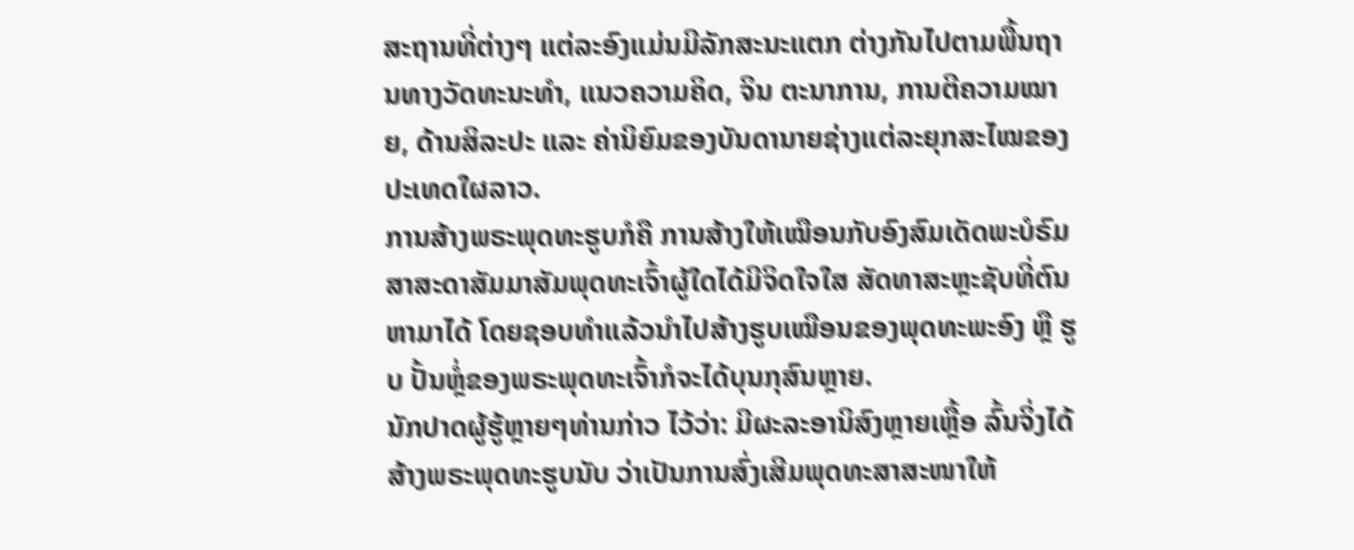ສະຖານທີ່ຕ່າງໆ ແຕ່ລະອົງແມ່ນມີລັກສະນະແຕກ ຕ່າງກັນໄປຕາມພື້ນຖານທາງວັດທະນະທຳ, ແນວຄວາມຄິດ, ຈິນ ຕະນາການ, ການຕີຄວາມໝາຍ, ດ້ານສິລະປະ ແລະ ຄ່ານິຍົມຂອງບັນດານາຍຊ່າງແຕ່ລະຍຸກສະໄໝຂອງປະເທດໃຜລາວ.
ການສ້າງພຣະພຸດທະຮູບກໍຄື ການສ້າງໃຫ້ເໝືອນກັບອົງສົມເດັດພະບໍຣົມສາສະດາສັມມາສັມພຸດທະເຈົ້າຜູ້ໃດໄດ້ມີຈິດໃຈໃສ ສັດທາສະຫຼະຊັບທີ່ຕົນຫາມາໄດ້ ໂດຍຊອບທຳແລ້ວນຳໄປສ້າງຮູບເໝືອນຂອງພຸດທະພະອົງ ຫຼື ຮູບ ປັ້ນຫຼໍ່ຂອງພຣະພຸດທະເຈົ້າກໍຈະໄດ້ບຸນກຸສົນຫຼາຍ.
ນັກປາດຜູ້ຮູ້ຫຼາຍໆທ່ານກ່າວ ໄວ້ວ່າ: ມີຜະລະອານິສົງຫຼາຍເຫຼື້ອ ລົ້ນຈິ່ງໄດ້ສ້າງພຣະພຸດທະຮູບນັບ ວ່າເປັນການສົ່ງເສີມພຸດທະສາສະໜາໃຫ້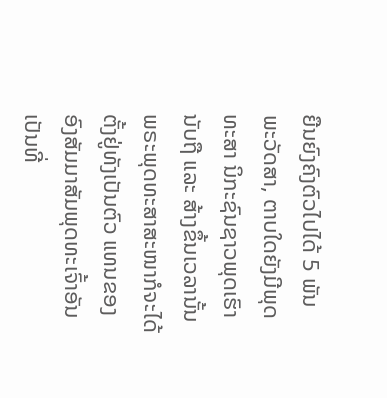ຍືນຍົງຄົງຕົວໄປໄດ້ 5 ພັນ ພະວັດສາ, ຕາບໃດຍັງມີພຸດທະສາ ນິກະຊົນຊາວພຸດເຮົານັບຖື ແລະ ສ້າງຂຶ້ນເວລານັ້ນພຣະພຸດທະສາສະໜາກໍຈະໄດ້ຕັ້ງຢູ່ທັງເປັນຕົວ ແທນຂອງອົງສັມມາສັມພຸດທະເຈົ້າອັນເປັນທີ່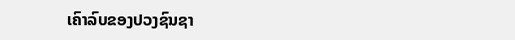ເຄົາລົບຂອງປວງຊົນຊາ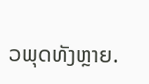ວພຸດທັງຫຼາຍ.